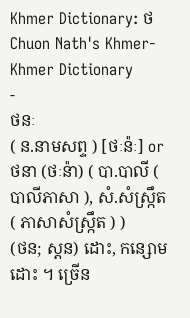Khmer Dictionary: ថ
Chuon Nath's Khmer-Khmer Dictionary
-
ថនៈ
( ន.នាមសព្ទ ) [ថៈន៉ៈ] or ថនា (ថៈន៉ា) ( បា.បាលី ( បាលីភាសា ), សំ.សំស្រ្កឹត ( ភាសាសំស្រ្កឹត ) )
(ថន; ស្ដន) ដោះ, កន្សោមដោះ ។ ច្រើន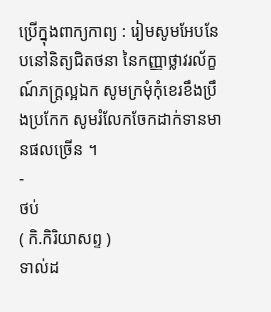ប្រើក្នុងពាក្យកាព្យ : រៀមសូមអែបនែបនៅនិត្យជិតថនា នៃកញ្ញាថ្លាវរល័ក្ខណ៍ភក្ត្រល្អឯក សូមក្រមុំកុំខេរខឹងប្រឹងប្រកែក សូមរំលែកចែកដាក់ទានមានផលច្រើន ។
-
ថប់
( កិ.កិរិយាសព្ទ )
ទាល់ដ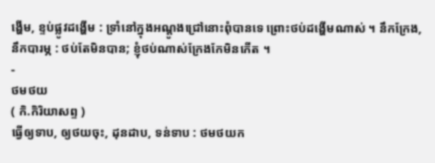ង្ហើម, ខ្ទប់ផ្លូវដង្ហើម : ទ្រាំនៅក្នុងអណ្ដូងជ្រៅនោះពុំបានទេ ព្រោះថប់ដង្ហើមណាស់ ។ នឹកក្រែង, នឹកបារម្ភ : ថប់តែមិនបាន; ខ្ញុំថប់ណាស់ក្រែងកែមិនកើត ។
-
ថមថយ
( កិ.កិរិយាសព្ទ )
ធ្វើឲ្យទាប, ឲ្យថយចុះ, ដុនដាប, ទន់ទាប : ថមថយក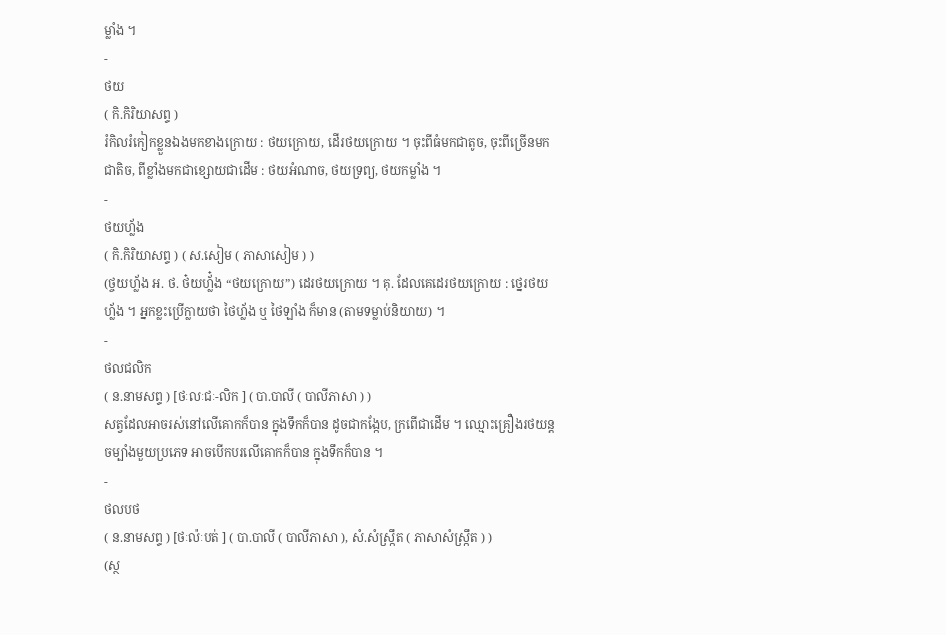ម្លាំង ។
-
ថយ
( កិ.កិរិយាសព្ទ )
រំកិលរំកៀកខ្លួនឯងមកខាងក្រោយ : ថយក្រោយ, ដើរថយក្រោយ ។ ចុះពីធំមកជាតូច, ចុះពីច្រើនមកជាតិច, ពីខ្លាំងមកជាខ្សោយជាដើម : ថយអំណាច, ថយទ្រព្យ, ថយកម្លាំង ។
-
ថយហ្ល័ង
( កិ.កិរិយាសព្ទ ) ( ស.សៀម ( ភាសាសៀម ) )
(ថ្ចយហ្ល័ង អ. ថ. ថ៎យហ្ល័៎ង “ថយក្រោយ”) ដេរថយក្រោយ ។ គុ. ដែលគេដេរថយក្រោយ : ថ្នេរថយហ្ល័ង ។ អ្នកខ្លះប្រើក្លាយថា ថៃហ្ល័ង ឬ ថៃឡាំង ក៏មាន (តាមទម្លាប់និយាយ) ។
-
ថលជលិក
( ន.នាមសព្ទ ) [ថៈលៈជៈ-លិក ] ( បា.បាលី ( បាលីភាសា ) )
សត្វដែលអាចរស់នៅលើគោកក៏បាន ក្នុងទឹកក៏បាន ដូចជាកង្កែប, ក្រពើជាដើម ។ ឈ្មោះគ្រឿងរថយន្តចម្បាំងមួយប្រភេទ អាចបើកបរលើគោកក៏បាន ក្នុងទឹកក៏បាន ។
-
ថលបថ
( ន.នាមសព្ទ ) [ថៈល៉ៈបត់ ] ( បា.បាលី ( បាលីភាសា ), សំ.សំស្រ្កឹត ( ភាសាសំស្រ្កឹត ) )
(ស្ថ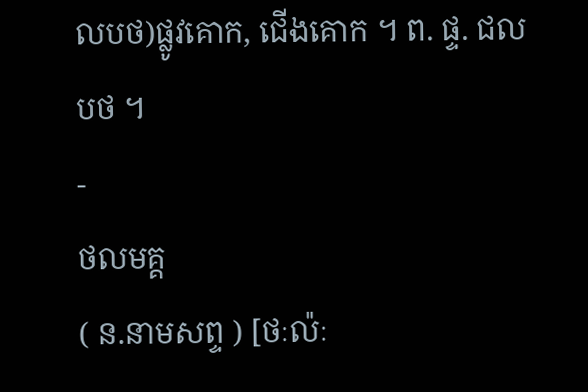លបថ)ផ្លូវគោក, ជើងគោក ។ ព. ផ្ទ. ជលបថ ។
-
ថលមគ្គ
( ន.នាមសព្ទ ) [ថៈល៉ៈ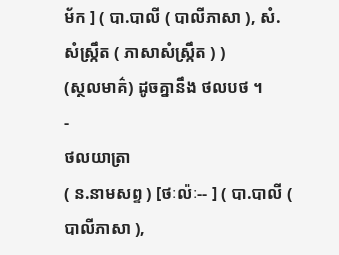ម័ក ] ( បា.បាលី ( បាលីភាសា ), សំ.សំស្រ្កឹត ( ភាសាសំស្រ្កឹត ) )
(ស្ថលមាគ៌) ដូចគ្នានឹង ថលបថ ។
-
ថលយាត្រា
( ន.នាមសព្ទ ) [ថៈល៉ៈ-- ] ( បា.បាលី ( បាលីភាសា ),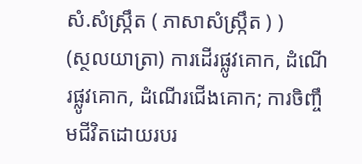សំ.សំស្រ្កឹត ( ភាសាសំស្រ្កឹត ) )
(ស្ថលយាត្រា) ការដើរផ្លូវគោក, ដំណើរផ្លូវគោក, ដំណើរជើងគោក; ការចិញ្ចឹមជីវិតដោយរបរ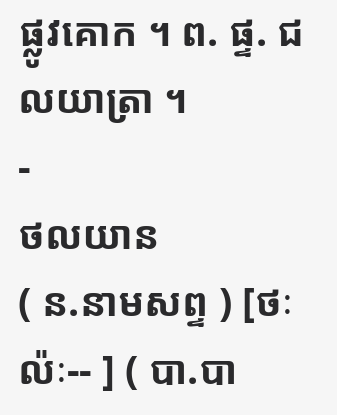ផ្លូវគោក ។ ព. ផ្ទ. ជលយាត្រា ។
-
ថលយាន
( ន.នាមសព្ទ ) [ថៈ ល៉ៈ-- ] ( បា.បា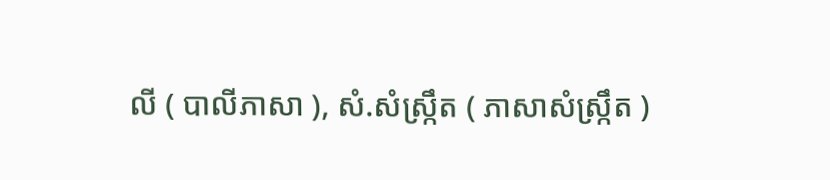លី ( បាលីភាសា ), សំ.សំស្រ្កឹត ( ភាសាសំស្រ្កឹត )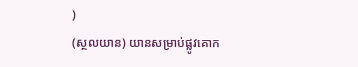)
(ស្ថលយាន) យានសម្រាប់ផ្លូវគោក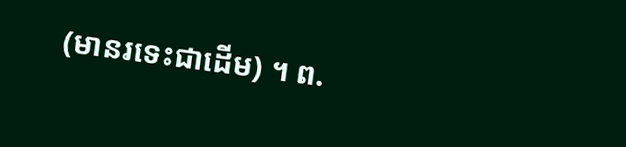(មានរទេះជាដើម) ។ ព.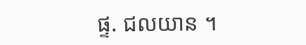ផ្ទ. ជលយាន ។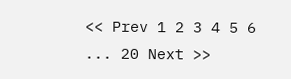<< Prev 1 2 3 4 5 6 ... 20 Next >>